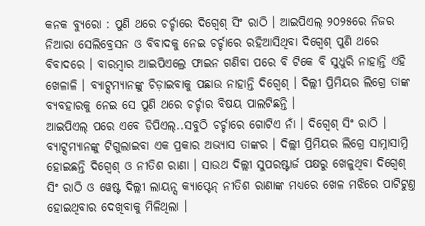କନକ ବ୍ୟୁରୋ : ପୁଣି ଥରେ ଚର୍ଚ୍ଚାରେ ଦିଗ୍ବେଶ୍ ସିଂ ରାଠି । ଆଇପିଏଲ୍ ୨୦୨୫ରେ ନିଜର ନିଆରା ସେଲିବ୍ରେସନ ଓ ବିବାଦକୁ ନେଇ ଚର୍ଚ୍ଚାରେ ରହିଆସିଥିବା ଦିଗ୍ବେଶ୍ ପୁଣି ଥରେ ବିବାଦରେ । ବାରମ୍ବାର ଆଇପିଏଲ୍ରେ ଫାଇନ ଗଣିବା ପରେ ବି ଟିକେ ବି ସୁଧୁରି ନାହାନ୍ତି ଏହି ଖେଳାଳି । ବ୍ୟାଟ୍ସମ୍ୟାନଙ୍କୁ ଚିଡ଼ାଇବାକୁ ପଛାଉ ନାହାନ୍ତି ଦିଗ୍ବେଶ୍ । ଦିଲ୍ଲୀ ପ୍ରିମିୟର ଲିଗ୍ରେ ତାଙ୍କ ବ୍ୟବହାରକୁ ନେଇ ସେ ପୁଣି ଥରେ ଚର୍ଚ୍ଚାର ବିଷୟ ପାଲଟିଛନ୍ତି ।
ଆଇପିଏଲ୍ ପରେ ଏବେ ଡିପିଏଲ୍..ସବୁଠି ଚର୍ଚ୍ଚାରେ ଗୋଟିଏ ନାଁ । ଦିଗ୍ବେଶ୍ ସିଂ ରାଠି । ବ୍ୟାଟ୍ସମ୍ୟାନଙ୍କୁ ଟିଗୁଲାଇବା ଏକ ପ୍ରକାର ଅଭ୍ୟାସ ତାଙ୍କର । ଦିଲ୍ଲୀ ପ୍ରିମିୟର ଲିଗ୍ରେ ସାମ୍ନାସାମ୍ନି ହୋଇଛନ୍ତି ଦିଗ୍ବେଶ୍ ଓ ନୀତିଶ ରାଣା । ସାଉଥ ଦିଲ୍ଲୀ ସୁପରଷ୍ଟାର୍ଜ ପକ୍ଷରୁ ଖେଳୁଥିବା ଦିଗ୍ବେଶ୍ ସିଂ ରାଠି ଓ ୱେଷ୍ଟ ଦିଲ୍ଲୀ ଲାୟନ୍ସ କ୍ୟାପ୍ଟେନ୍ ନୀତିଶ ରାଣାଙ୍କ ମଧ୍ୟରେ ଖେଳ ମଝିରେ ପାଟିଟୁଣ୍ତ ହୋଇଥିବାର ଦେଖିବାକୁ ମିଳିଥିଲା ।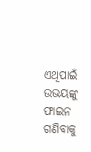ଏଥିପାଇଁ ଉଭୟଙ୍କୁ ଫାଇନ ଗଣିବାକୁ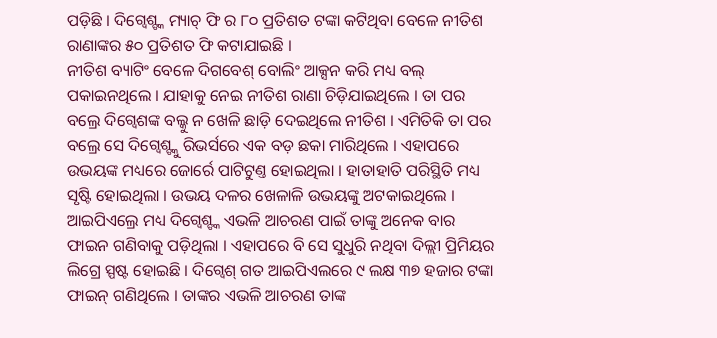ପଡ଼ିଛି । ଦିଗ୍ବେଶ୍ଙ୍କ ମ୍ୟାଚ୍ ଫି ର ୮୦ ପ୍ରତିଶତ ଟଙ୍କା କଟିଥିବା ବେଳେ ନୀତିଶ ରାଣାଙ୍କର ୫୦ ପ୍ରତିଶତ ଫି କଟାଯାଇଛି ।
ନୀତିଶ ବ୍ୟାଟିଂ ବେଳେ ଦିଗବେଶ୍ ବୋଲିଂ ଆକ୍ସନ କରି ମଧ୍ୟ ବଲ୍ ପକାଇନଥିଲେ । ଯାହାକୁ ନେଇ ନୀତିଶ ରାଣା ଚିଡ଼ିଯାଇଥିଲେ । ତା ପର ବଲ୍ରେ ଦିଗ୍ବେଶଙ୍କ ବଲ୍କୁ ନ ଖେଳି ଛାଡ଼ି ଦେଇଥିଲେ ନୀତିଶ । ଏମିତିକି ତା ପର ବଲ୍ରେ ସେ ଦିଗ୍ବେଶ୍ଙ୍କୁ ରିଭର୍ସରେ ଏକ ବଡ଼ ଛକା ମାରିଥିଲେ । ଏହାପରେ ଉଭୟଙ୍କ ମଧ୍ୟରେ ଜୋର୍ରେ ପାଟିଟୁଣ୍ତ ହୋଇଥିଲା । ହାତାହାତି ପରିସ୍ଥିତି ମଧ୍ୟ ସୃଷ୍ଟି ହୋଇଥିଲା । ଉଭୟ ଦଳର ଖେଳାଳି ଉଭୟଙ୍କୁ ଅଟକାଇଥିଲେ ।
ଆଇପିଏଲ୍ରେ ମଧ୍ୟ ଦିଗ୍ବେଶ୍ଙ୍କ ଏଭଳି ଆଚରଣ ପାଇଁ ତାଙ୍କୁ ଅନେକ ବାର ଫାଇନ ଗଣିବାକୁ ପଡ଼ିଥିଲା । ଏହାପରେ ବି ସେ ସୁଧୁରି ନଥିବା ଦିଲ୍ଲୀ ପ୍ରିମିୟର ଲିଗ୍ରେ ସ୍ପଷ୍ଟ ହୋଇଛି । ଦିଗ୍ବେଶ୍ ଗତ ଆଇପିଏଲରେ ୯ ଲକ୍ଷ ୩୭ ହଜାର ଟଙ୍କା ଫାଇନ୍ ଗଣିଥିଲେ । ତାଙ୍କର ଏଭଳି ଆଚରଣ ତାଙ୍କ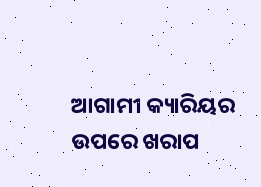ଆଗାମୀ କ୍ୟାରିୟର ଉପରେ ଖରାପ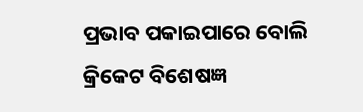ପ୍ରଭାବ ପକାଇପାରେ ବୋଲି କ୍ରିକେଟ ବିଶେଷଜ୍ଞ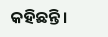କହିଛନ୍ତି ।